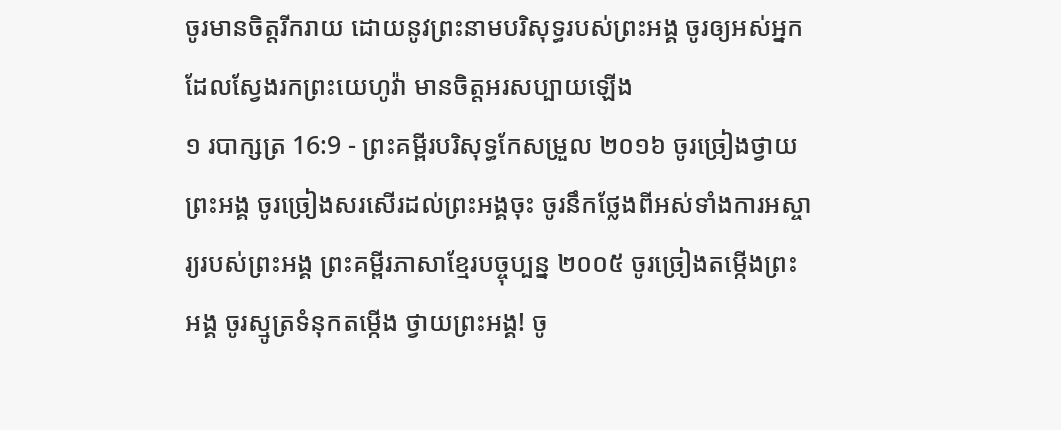ចូរមានចិត្តរីករាយ ដោយនូវព្រះនាមបរិសុទ្ធរបស់ព្រះអង្គ ចូរឲ្យអស់អ្នកដែលស្វែងរកព្រះយេហូវ៉ា មានចិត្តអរសប្បាយឡើង
១ របាក្សត្រ 16:9 - ព្រះគម្ពីរបរិសុទ្ធកែសម្រួល ២០១៦ ចូរច្រៀងថ្វាយព្រះអង្គ ចូរច្រៀងសរសើរដល់ព្រះអង្គចុះ ចូរនឹកថ្លែងពីអស់ទាំងការអស្ចារ្យរបស់ព្រះអង្គ ព្រះគម្ពីរភាសាខ្មែរបច្ចុប្បន្ន ២០០៥ ចូរច្រៀងតម្កើងព្រះអង្គ ចូរស្មូត្រទំនុកតម្កើង ថ្វាយព្រះអង្គ! ចូ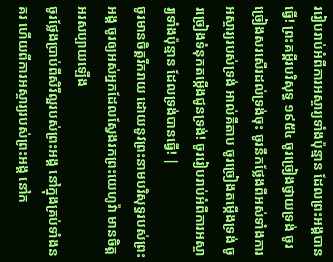ររៀបរាប់អំពីការអស្ចារ្យទាំងប៉ុន្មាន ដែលព្រះអង្គបានធ្វើ! ព្រះគម្ពីរបរិសុទ្ធ ១៩៥៤ ចូរច្រៀងថ្វាយទ្រង់ ចូរច្រៀងសរសើរដល់ទ្រង់ចុះ ចូរនឹកថ្លែងពីអស់ទាំងការអស្ចារ្យរបស់ទ្រង់ អាល់គីតាប ចូរច្រៀងតម្កើងទ្រង់ ចូរច្រៀងទំនុកតម្កើងជូនទ្រង់! ចូររៀបរាប់អំពីការអស្ចារ្យទាំងប៉ុន្មាន ដែលទ្រង់បានធ្វើ! |
ចូរមានចិត្តរីករាយ ដោយនូវព្រះនាមបរិសុទ្ធរបស់ព្រះអង្គ ចូរឲ្យអស់អ្នកដែលស្វែងរកព្រះយេហូវ៉ា មានចិត្តអរសប្បាយឡើង
ចូរថ្លែងប្រាប់ពីសិរីល្អរបស់ព្រះអង្គ នៅក្នុងគ្រប់ទាំងនគរ ហើយពីការអស្ចារ្យរបស់ព្រះអង្គ នៅក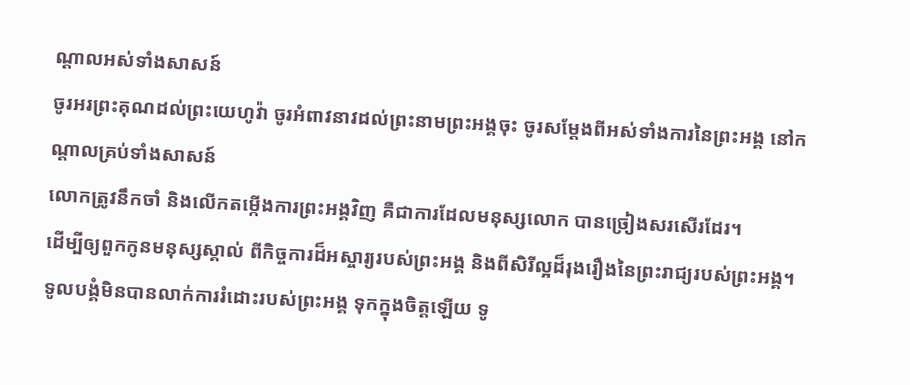ណ្ដាលអស់ទាំងសាសន៍
ចូរអរព្រះគុណដល់ព្រះយេហូវ៉ា ចូរអំពាវនាវដល់ព្រះនាមព្រះអង្គចុះ ចូរសម្ដែងពីអស់ទាំងការនៃព្រះអង្គ នៅកណ្ដាលគ្រប់ទាំងសាសន៍
លោកត្រូវនឹកចាំ និងលើកតម្កើងការព្រះអង្គវិញ គឺជាការដែលមនុស្សលោក បានច្រៀងសរសើរដែរ។
ដើម្បីឲ្យពួកកូនមនុស្សស្គាល់ ពីកិច្ចការដ៏អស្ចារ្យរបស់ព្រះអង្គ និងពីសិរីល្អដ៏រុងរឿងនៃព្រះរាជ្យរបស់ព្រះអង្គ។
ទូលបង្គំមិនបានលាក់ការរំដោះរបស់ព្រះអង្គ ទុកក្នុងចិត្តឡើយ ទូ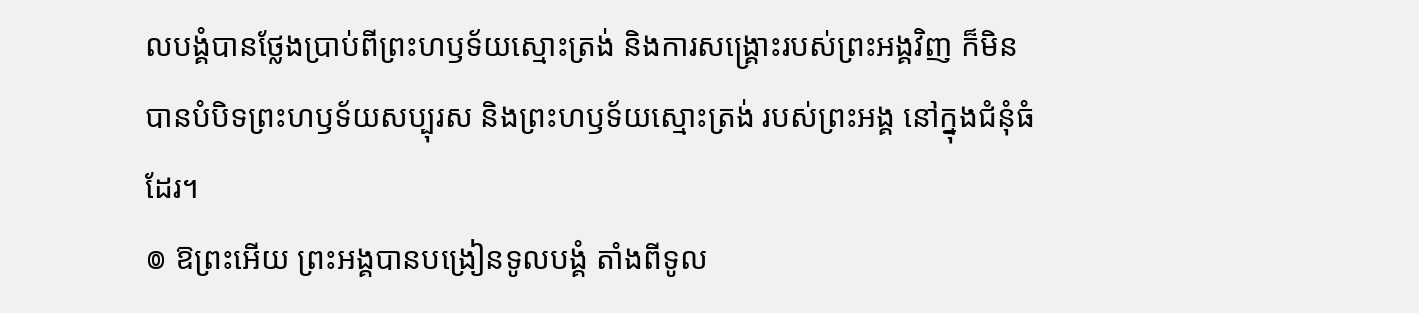លបង្គំបានថ្លែងប្រាប់ពីព្រះហឫទ័យស្មោះត្រង់ និងការសង្គ្រោះរបស់ព្រះអង្គវិញ ក៏មិនបានបំបិទព្រះហឫទ័យសប្បុរស និងព្រះហឫទ័យស្មោះត្រង់ របស់ព្រះអង្គ នៅក្នុងជំនុំធំដែរ។
៙ ឱព្រះអើយ ព្រះអង្គបានបង្រៀនទូលបង្គំ តាំងពីទូល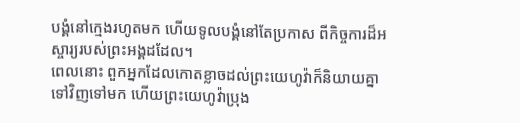បង្គំនៅក្មេងរហូតមក ហើយទូលបង្គំនៅតែប្រកាស ពីកិច្ចការដ៏អស្ចារ្យរបស់ព្រះអង្គដដែល។
ពេលនោះ ពួកអ្នកដែលកោតខ្លាចដល់ព្រះយេហូវ៉ាក៏និយាយគ្នាទៅវិញទៅមក ហើយព្រះយេហូវ៉ាប្រុង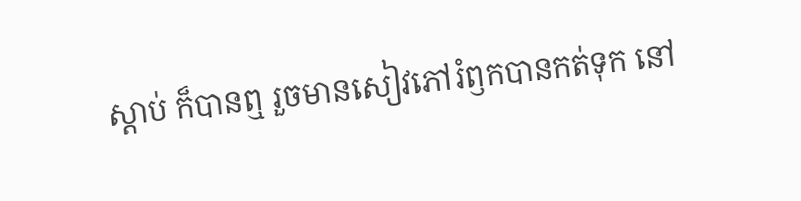ស្តាប់ ក៏បានឮ រួចមានសៀវភៅរំឭកបានកត់ទុក នៅ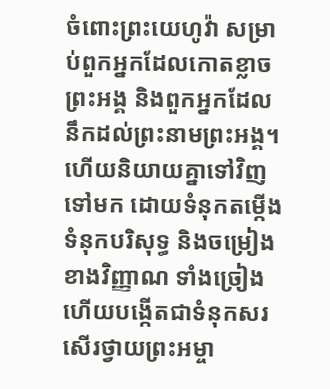ចំពោះព្រះយេហូវ៉ា សម្រាប់ពួកអ្នកដែលកោតខ្លាចព្រះអង្គ និងពួកអ្នកដែលនឹកដល់ព្រះនាមព្រះអង្គ។
ហើយនិយាយគ្នាទៅវិញទៅមក ដោយទំនុកតម្កើង ទំនុកបរិសុទ្ធ និងចម្រៀងខាងវិញ្ញាណ ទាំងច្រៀង ហើយបង្កើតជាទំនុកសរសើរថ្វាយព្រះអម្ចា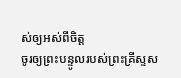ស់ឲ្យអស់ពីចិត្ត
ចូរឲ្យព្រះបន្ទូលរបស់ព្រះគ្រីស្ទស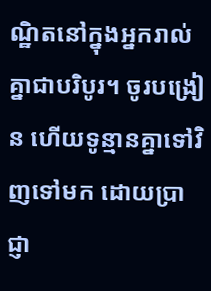ណ្ឋិតនៅក្នុងអ្នករាល់គ្នាជាបរិបូរ។ ចូរបង្រៀន ហើយទូន្មានគ្នាទៅវិញទៅមក ដោយប្រាជ្ញា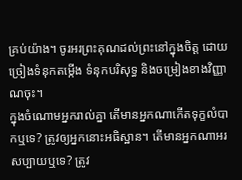គ្រប់យ៉ាង។ ចូរអរព្រះគុណដល់ព្រះនៅក្នុងចិត្ត ដោយច្រៀងទំនុកតម្កើង ទំនុកបរិសុទ្ធ និងចម្រៀងខាងវិញ្ញាណចុះ។
ក្នុងចំណោមអ្នករាល់គ្នា តើមានអ្នកណាកើតទុក្ខលំបាកឬទេ? ត្រូវឲ្យអ្នកនោះអធិស្ឋាន។ តើមានអ្នកណាអរសប្បាយឬទេ? ត្រូវ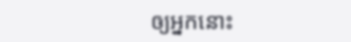ឲ្យអ្នកនោះ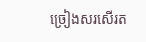ច្រៀងសរសើរត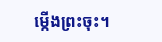ម្កើងព្រះចុះ។